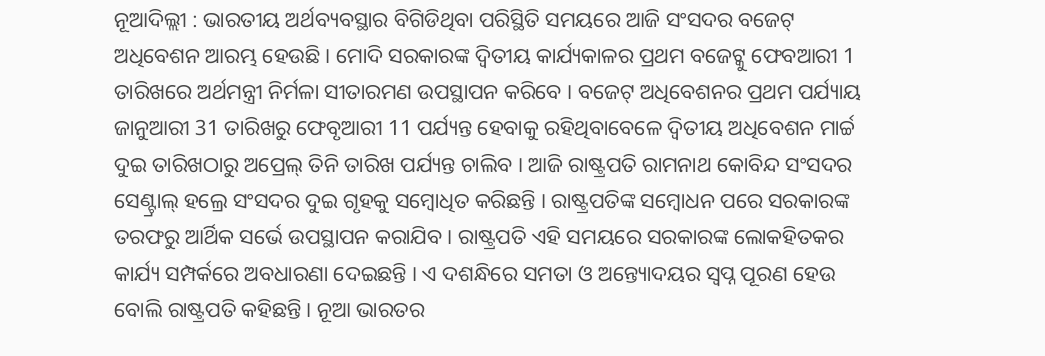ନୂଆଦିଲ୍ଲୀ : ଭାରତୀୟ ଅର୍ଥବ୍ୟବସ୍ଥାର ବିଗିଡିଥିବା ପରିସ୍ଥିତି ସମୟରେ ଆଜି ସଂସଦର ବଜେଟ୍ ଅଧିବେଶନ ଆରମ୍ଭ ହେଉଛି । ମୋଦି ସରକାରଙ୍କ ଦ୍ବିତୀୟ କାର୍ଯ୍ୟକାଳର ପ୍ରଥମ ବଜେଟ୍କୁ ଫେବଆରୀ 1 ତାରିଖରେ ଅର୍ଥମନ୍ତ୍ରୀ ନିର୍ମଳା ସୀତାରମଣ ଉପସ୍ଥାପନ କରିବେ । ବଜେଟ୍ ଅଧିବେଶନର ପ୍ରଥମ ପର୍ଯ୍ୟାୟ ଜାନୁଆରୀ 31 ତାରିଖରୁ ଫେବୃଆରୀ 11 ପର୍ଯ୍ୟନ୍ତ ହେବାକୁ ରହିଥିବାବେଳେ ଦ୍ବିତୀୟ ଅଧିବେଶନ ମାର୍ଚ୍ଚ ଦୁଇ ତାରିଖଠାରୁ ଅପ୍ରେଲ୍ ତିନି ତାରିଖ ପର୍ଯ୍ୟନ୍ତ ଚାଲିବ । ଆଜି ରାଷ୍ଟ୍ରପତି ରାମନାଥ କୋବିନ୍ଦ ସଂସଦର ସେଣ୍ଟ୍ରାଲ୍ ହଲ୍ରେ ସଂସଦର ଦୁଇ ଗୃହକୁ ସମ୍ବୋଧିତ କରିଛନ୍ତି । ରାଷ୍ଟ୍ରପତିଙ୍କ ସମ୍ବୋଧନ ପରେ ସରକାରଙ୍କ ତରଫରୁ ଆର୍ଥିକ ସର୍ଭେ ଉପସ୍ଥାପନ କରାଯିବ । ରାଷ୍ଟ୍ରପତି ଏହି ସମୟରେ ସରକାରଙ୍କ ଲୋକହିତକର କାର୍ଯ୍ୟ ସମ୍ପର୍କରେ ଅବଧାରଣା ଦେଇଛନ୍ତି । ଏ ଦଶନ୍ଧିରେ ସମତା ଓ ଅନ୍ତ୍ୟୋଦୟର ସ୍ବପ୍ନ ପୂରଣ ହେଉ ବୋଲି ରାଷ୍ଟ୍ରପତି କହିଛନ୍ତି। ନୂଆ ଭାରତର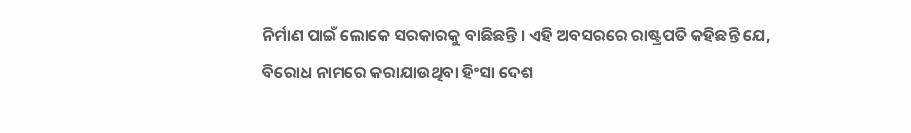ନିର୍ମାଣ ପାଇଁ ଲୋକେ ସରକାରକୁ ବାଛିଛନ୍ତି । ଏହି ଅବସରରେ ରାଷ୍ଟ୍ରପତି କହିଛନ୍ତି ଯେ, ବିରୋଧ ନାମରେ କରାଯାଉଥିବା ହିଂସା ଦେଶ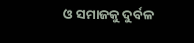ଓ ସମାଜକୁ ଦୁର୍ବଳ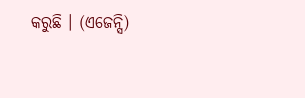କରୁଛି । (ଏଜେନ୍ସି)